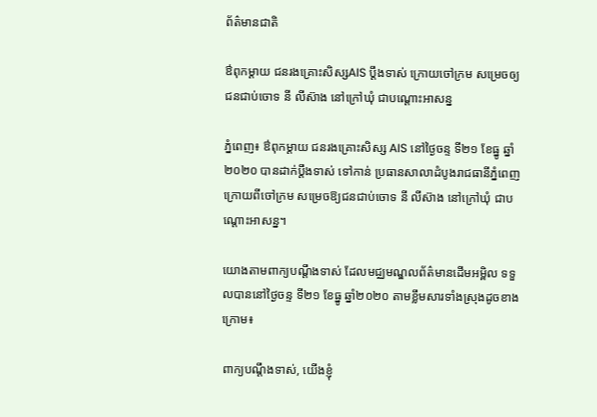ព័ត៌មានជាតិ

ឳពុកម្តាយ ជនរងគ្រោះសិស្សAIS ប្តឹងទាស់ ក្រោយចៅក្រម សម្រេចឲ្យជនជាប់ចោទ នី លីស៊ាង នៅក្រៅឃុំ ជាបណ្តោះអាសន្ន

ភ្នំពេញ៖ ឳពុកម្តាយ ជនរងគ្រោះសិស្ស AIS នៅថ្ងៃចន្ទ ទី២១ ខែធ្នូ ឆ្នាំ២០២០ បានដាក់ប្តឹងទាស់ ទៅកាន់ ប្រធានសាលាដំបូងរាជធានីភ្នំពេញ  ក្រោយពីចៅក្រម សម្រេចឱ្យជនជាប់ចោទ នី លីស៊ាង នៅក្រៅឃុំ ជាបណ្តោះអាសន្ន។

យោងតាមពាក្យបណ្តឹងទាស់ ដែលមជ្ឈមណ្ឌលព័ត៌មានដើមអម្ពិល ទទួលបាននៅថ្ងៃចន្ទ ទី២១ ខែធ្នូ ឆ្នាំ២០២០ តាមខ្លឹមសារទាំងស្រុងដូចខាងក្រោម៖

ពាក្យបណ្ដឹងទាស់, យើងខ្ញុំ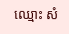ឈ្មោះ សំ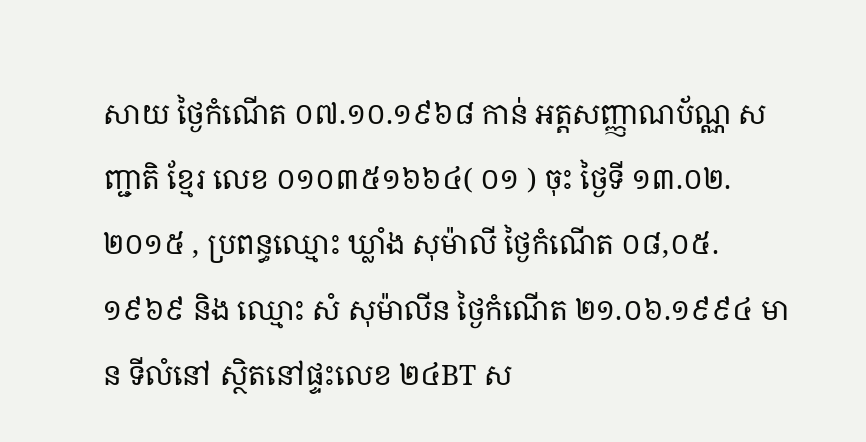សាយ ថ្ងៃកំណើត ០៧.១០.១៩៦៨ កាន់ អត្តសញ្ញាណប័ណ្ណ សញ្ជាតិ ខ្មែរ លេខ ០១០៣៥១៦៦៤( ០១ ) ចុះ ថ្ងៃទី ១៣.០២.២០១៥ , ប្រពន្ធឈ្មោះ ឃ្លាំង សុម៉ាលី ថ្ងៃកំណើត ០៨,០៥.១៩៦៩ និង ឈ្មោះ សំ សុម៉ាលីន ថ្ងៃកំណើត ២១.០៦.១៩៩៤ មាន ទីលំនៅ ស្ថិតនៅផ្ទះលេខ ២៤BT ស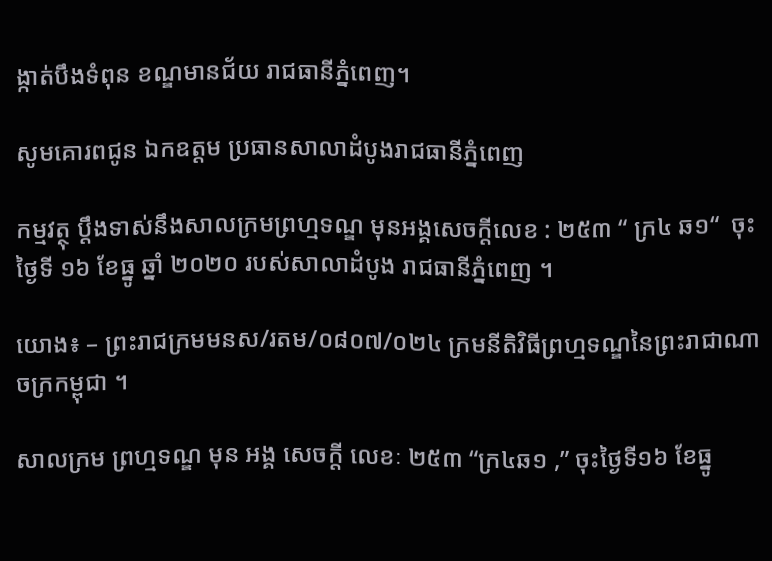ង្កាត់បឹងទំពុន ខណ្ឌមានជ័យ រាជធានីភ្នំពេញ។

សូមគោរពជូន ឯកឧត្តម ប្រធានសាលាដំបូងរាជធានីភ្នំពេញ

កម្មវត្ថុ ប្តឹងទាស់នឹងសាលក្រមព្រហ្មទណ្ឌ មុនអង្គសេចក្តីលេខ : ២៥៣ “ ក្រ៤ ឆ១“  ចុះថ្ងៃទី ១៦ ខែធ្នូ ឆ្នាំ ២០២០ របស់សាលាដំបូង រាជធានីភ្នំពេញ ។

យោង៖ – ព្រះរាជក្រមមនស/រតម/០៨០៧/០២៤ ក្រមនីតិវិធីព្រហ្មទណ្ឌនៃព្រះរាជាណាចក្រកម្ពុជា ។

សាលក្រម ព្រហ្មទណ្ឌ មុន អង្គ សេចក្តី លេខៈ ២៥៣ “ក្រ៤ឆ១ ,” ចុះថ្ងៃទី១៦ ខែធ្នូ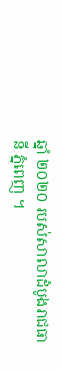ឆ្នាំ ២០២០ របស់សាលាដំបូងរាជធានី ភ្នំពេញ ។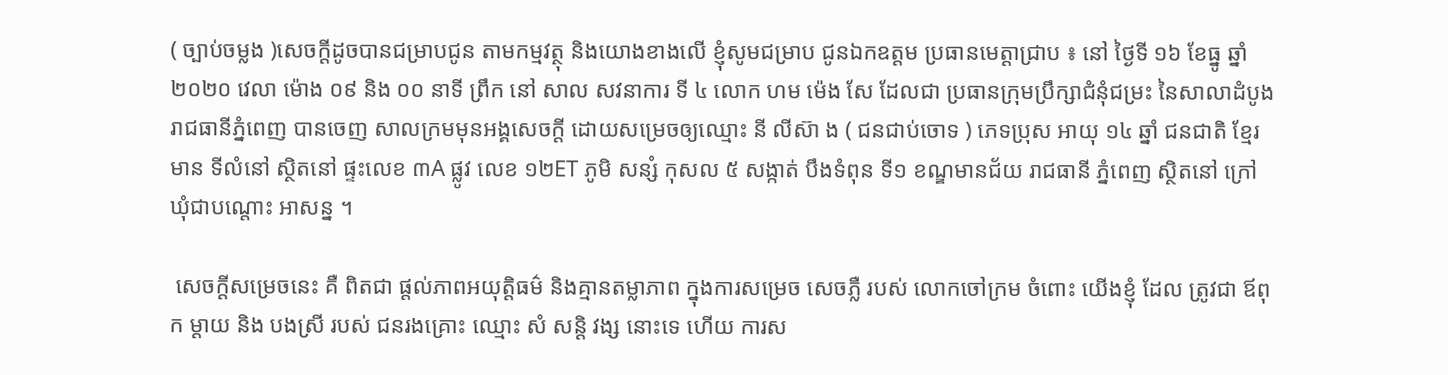( ច្បាប់ចម្លង )សេចក្តីដូចបានជម្រាបជូន តាមកម្មវត្ថុ និងយោងខាងលើ ខ្ញុំសូមជម្រាប ជូនឯកឧត្តម ប្រធានមេត្តាជ្រាប ៖ នៅ ថ្ងៃទី ១៦ ខែធ្នូ ឆ្នាំ ២០២០ វេលា ម៉ោង ០៩ និង ០០ នាទី ព្រឹក នៅ សាល សវនាការ ទី ៤ លោក ហម ម៉េង សែ ដែលជា ប្រធានក្រុមប្រឹក្សាជំនុំជម្រះ នៃសាលាដំបូង រាជធានីភ្នំពេញ បានចេញ សាលក្រមមុនអង្គសេចក្តី ដោយសម្រេចឲ្យឈ្មោះ នី លីស៊ា ង ( ជនជាប់ចោទ ) ភេទប្រុស អាយុ ១៤ ឆ្នាំ ជនជាតិ ខ្មែរ មាន ទីលំនៅ ស្ថិតនៅ ផ្ទះលេខ ៣A ផ្លូវ លេខ ១២ET ភូមិ សន្សំ កុសល ៥ សង្កាត់ បឹងទំពុន ទី១ ខណ្ឌមានជ័យ រាជធានី ភ្នំពេញ ស្ថិតនៅ ក្រៅ ឃុំជាបណ្តោះ អាសន្ន ។

 សេចក្តីសម្រេចនេះ គឺ ពិតជា ផ្តល់ភាពអយុត្តិធម៌ និងគ្មានតម្លាភាព ក្នុងការសម្រេច សេចភ្លឺ របស់ លោកចៅក្រម ចំពោះ យើងខ្ញុំ ដែល ត្រូវជា ឪពុក ម្តាយ និង បងស្រី របស់ ជនរងគ្រោះ ឈ្មោះ សំ សន្តិ វង្ស នោះទេ ហើយ ការស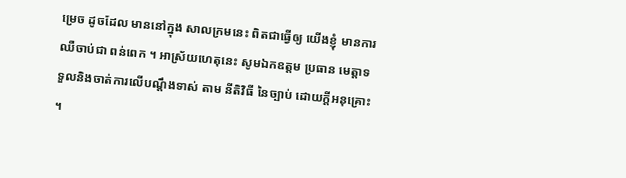ម្រេច ដូចដែល មាននៅក្នុង សាលក្រមនេះ ពិតជាធ្វើឲ្យ យើងខ្ញុំ មានការឈឺចាប់ជា ពន់ពេក ។ អាស្រ័យហេតុនេះ សូមឯកឧត្តម ប្រធាន មេត្តាទទួលនិងចាត់ការលើបណ្តឹងទាស់ តាម នីតិវិធី នៃច្បាប់ ដោយក្ដីអនុគ្រោះ ។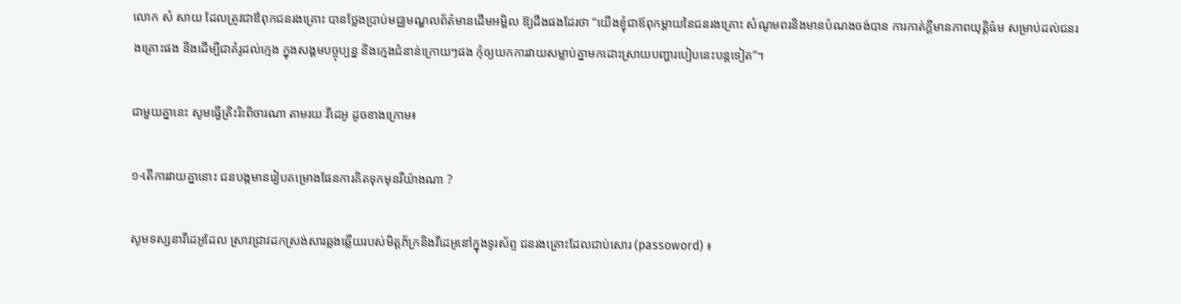លោក សំ សាយ ដែលត្រូវជាឳពុកជនរងគ្រោះ បានថ្លែងប្រាប់មជ្ឈមណ្ឌលព័ត៌មានដើមអម្ពិល ឱ្យដឹងផងដែរថា “យើងខ្ញុំជាឪពុកម្តាយនៃជនរងគ្រោះ សំណូមពរនិងមានបំណងចង់បាន ការកាត់ក្តីមានភាពយុត្តិធ៌ម សម្រាប់ដល់ជនរងគ្រោះផង និងដើម្បីជាគំរូដល់ក្មេង ក្នុងសង្គមបច្ចុប្បន្ន និងក្មេងជំនាន់ក្រោយៗផង កុំឲ្យយកការវាយសម្លាប់គ្នាមកដោះស្រាយបញ្ហារបៀបនេះបន្តទៀត”។

ជាមួយគ្នានេះ សូមធ្វើត្រិះរិះពិចារណា តាមរយៈវីដេអូ ដូចខាងក្រោម៖

១-តើការវាយគ្នានោះ ជនបង្កមានរៀបគម្រោងផែនការគិតទុកមុនរឺយ៉ាងណា ?

សូមទស្សនាវីដេអូដែល ស្រាវជ្រាវដកស្រង់សារឆ្លងឆ្លើយរបស់មិត្តភ័ក្រនិងវីដេអូនៅក្នុងទូរស័ព្ទ ជនរងគ្រោះដែលជាប់សោរ (passoword) ៖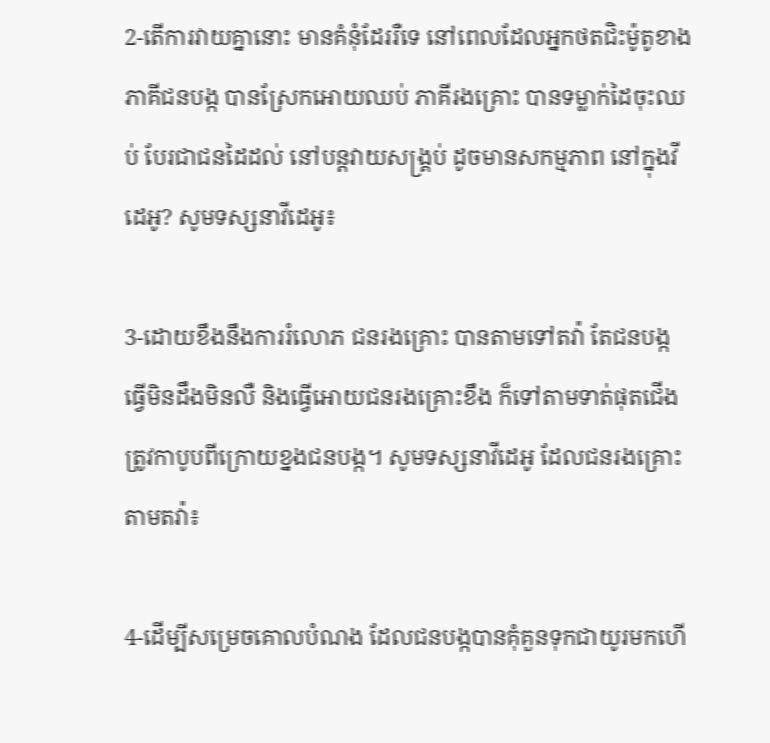2-តើការវាយគ្នានោះ មានគំនុំដែររឺទេ នៅពេលដែលអ្នកថតជិះម៉ូតូខាងភាគីជនបង្ក បានស្រែកអោយឈប់ ភាគីរងគ្រោះ បានទម្លាក់ដៃចុះឈប់ បែរជាជនដៃដល់ នៅបន្តវាយសង្រ្គប់ ដូចមានសកម្មភាព នៅក្នុងវីដេអូ? សូមទស្សនាវីដេអូ៖

3-ដោយខឹងនឹងការរំលោភ ជនរងគ្រោះ បានតាមទៅតវ៉ា តែជនបង្ក ធ្វើមិនដឹងមិនលឺ និងធ្វើអោយជនរងគ្រោះខឹង ក៏ទៅតាមទាត់ផុតជើងត្រូវកាបូបពីក្រោយខ្នងជនបង្ក។ សូមទស្សនាវីដេអូ ដែលជនរងគ្រោះតាមតវ៉ា៖

4-ដើម្បីសម្រេចគោលបំណង ដែលជនបង្កបានគុំគួនទុកជាយូរមកហើ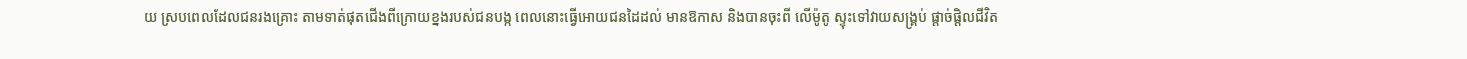យ ស្របពេលដែលជនរងគ្រោះ តាមទាត់ផុតជើងពីក្រោយខ្នងរបស់ជនបង្ក ពេលនោះធ្វើអោយជនដៃដល់ មានឱកាស និងបានចុះពី លើម៉ូតូ ស្ទុះទៅវាយសង្រ្គប់ ផ្តាច់ផ្តិលជីវិត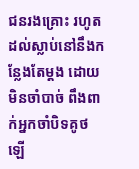ជនរងគ្រោះ រហូតដល់ស្លាប់នៅនឹងកន្លែងតែម្តង ដោយមិនចាំបាច់ ពឹងពាក់អ្នកចាំបិទគូថឡើ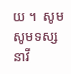យ ។  សូមសូមទស្សនាវី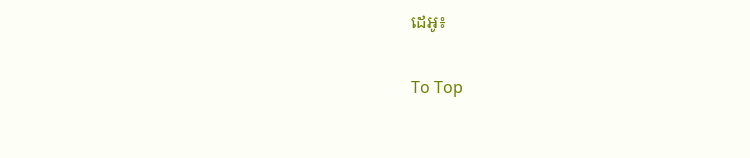ដេអូ៖

To Top